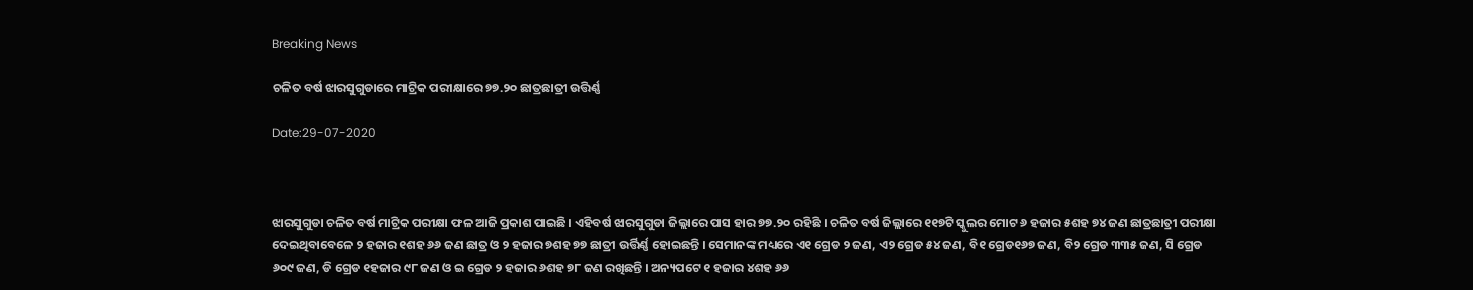Breaking News

ଚଳିତ ବର୍ଷ ଝାରସୁଗୁଡାରେ ମାଟ୍ରିକ ପରୀକ୍ଷାରେ ୭୭.୨୦ ଛାତ୍ରଛାତ୍ରୀ ଉତ୍ତିର୍ଣ୍ଣ

Date:29-07-2020



ଝାରସୁଗୁଡା ଚଳିତ ବର୍ଷ ମାଟ୍ରିକ ପରୀକ୍ଷା ଫଳ ଆଜି ପ୍ରକାଶ ପାଇଛି । ଏହିବର୍ଷ ଝାରସୁଗୁଡା ଜିଲ୍ଲାରେ ପାସ ହାର ୭୭.୨୦ ରହିଛି । ଚଳିତ ବର୍ଷ ଜିଲ୍ଲାରେ ୧୧୭ଟି ସ୍କୁଲର ମୋଟ ୬ ହଜାର ୫ଶହ ୭୪ ଜଣ ଛାତ୍ରଛାତ୍ରୀ ପରୀକ୍ଷା ଦେଇଥିବାବେଳେ ୨ ହଜାର ୧ଶହ ୬୬ ଜଣ ଛାତ୍ର ଓ ୨ ହଜାର ୭ଶହ ୭୭ ଛାତ୍ରୀ ଉର୍ତ୍ତିର୍ଣ୍ଣ ହୋଇଛନ୍ତି । ସେମାନଙ୍କ ମଧ୍ୟରେ ଏ୧ ଗ୍ରେଡ ୨ ଜଣ, ଏ୨ ଗ୍ରେଡ ୫୪ ଜଣ, ବି୧ ଗ୍ରେଡ୧୬୭ ଜଣ, ବି୨ ଗ୍ରେଡ ୩୩୫ ଜଣ, ସି ଗ୍ରେଡ ୬୦୯ ଜଣ, ଡି ଗ୍ରେଡ ୧ହଜାର ୯୮ ଜଣ ଓ ଇ ଗ୍ରେଡ ୨ ହଜାର ୬ଶହ ୭୮ ଜଣ ରଖିଛନ୍ତି । ଅନ୍ୟପଟେ ୧ ହଜାର ୪ଶହ ୬୬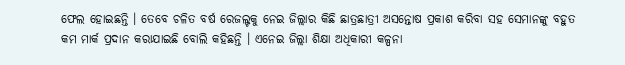ଫେଲ ହୋଇଛନ୍ତି । ତେବେ ଚଳିତ ବର୍ଷ ରେଜଲ୍ଟକୁ ନେଇ ଜିଲ୍ଲାର କିଛି ଛାତ୍ରଛାତ୍ରୀ ଅସନ୍ତୋଷ ପ୍ରକାଶ କରିବା ସହ ସେମାନଙ୍କୁ ବହୁତ କମ ମାର୍କ ପ୍ରଦାନ କରାଯାଇଛି ବୋଲି କହିଛନ୍ତି । ଏନେଇ ଜିଲ୍ଲା ଶିକ୍ଷା ଅଧିକାରୀ କଳ୍ପନା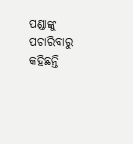ପଣ୍ଡାଙ୍କୁ ପଚାରିବାରୁ କହିଛନ୍ତି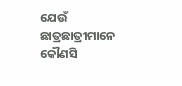ଯେଉଁ ଛାତ୍ରଛାତ୍ରୀମାନେ କୌଣସି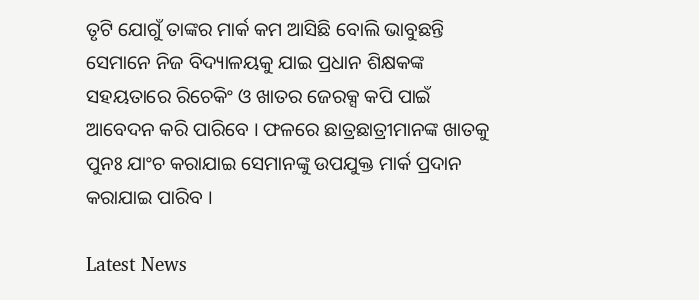ତୃଟି ଯୋଗୁଁ ତାଙ୍କର ମାର୍କ କମ ଆସିଛି ବୋଲି ଭାବୁଛନ୍ତି ସେମାନେ ନିଜ ବିଦ୍ୟାଳୟକୁ ଯାଇ ପ୍ରଧାନ ଶିକ୍ଷକଙ୍କ ସହୟତାରେ ରିଚେକିଂ ଓ ଖାତର ଜେରକ୍ସ କପି ପାଇଁ ଆବେଦନ କରି ପାରିବେ । ଫଳରେ ଛାତ୍ରଛାତ୍ରୀମାନଙ୍କ ଖାତକୁ ପୁନଃ ଯାଂଚ କରାଯାଇ ସେମାନଙ୍କୁ ଉପଯୁକ୍ତ ମାର୍କ ପ୍ରଦାନ କରାଯାଇ ପାରିବ ।

Latest News